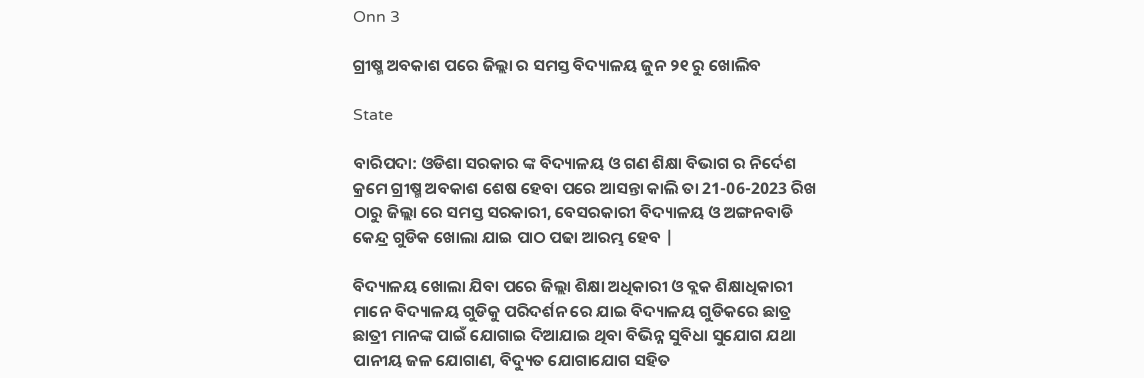Onn 3

ଗ୍ରୀଷ୍ମ ଅବକାଶ ପରେ ଜିଲ୍ଲା ର ସମସ୍ତ ବିଦ୍ୟାଳୟ ଜୁନ ୨୧ ରୁ ଖୋଲିବ

State

ବାରିପଦା: ଓଡିଶା ସରକାର ଙ୍କ ବିଦ୍ୟାଳୟ ଓ ଗଣ ଶିକ୍ଷା ବିଭାଗ ର ନିର୍ଦେଶ କ୍ରମେ ଗ୍ରୀଷ୍ମ ଅବକାଶ ଶେଷ ହେବା ପରେ ଆସନ୍ତା କାଲି ତା 21-06-2023 ରିଖ ଠାରୁ ଜିଲ୍ଲା ରେ ସମସ୍ତ ସରକାରୀ, ବେସରକାରୀ ବିଦ୍ୟାଳୟ ଓ ଅଙ୍ଗନବାଡି କେନ୍ଦ୍ର ଗୁଡିକ ଖୋଲା ଯାଇ ପାଠ ପଢା ଆରମ୍ଭ ହେବ |

ବିଦ୍ୟାଳୟ ଖୋଲା ଯିବା ପରେ ଜିଲ୍ଲା ଶିକ୍ଷା ଅଧିକାରୀ ଓ ବ୍ଲକ ଶିକ୍ଷାଧିକାରୀ ମାନେ ବିଦ୍ୟାଳୟ ଗୁଡିକୁ ପରିଦର୍ଶନ ରେ ଯାଇ ବିଦ୍ୟାଳୟ ଗୁଡିକରେ ଛାତ୍ର ଛାତ୍ରୀ ମାନଙ୍କ ପାଇଁ ଯୋଗାଇ ଦିଆଯାଇ ଥିବା ବିଭିନ୍ନ ସୁବିଧା ସୁଯୋଗ ଯଥା ପାନୀୟ ଜଳ ଯୋଗାଣ, ବିଦ୍ୟୁତ ଯୋଗାଯୋଗ ସହିତ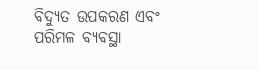ବିଦ୍ୟୁତ ଉପକରଣ ଏବଂ ପରିମଳ ବ୍ୟବସ୍ଥା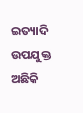ଇତ୍ୟାଦି ଉପଯୁକ୍ତ ଅଛିକି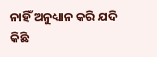ନାହିଁ ଅନୁଧ୍ୟାନ କରି ଯଦି କିଛି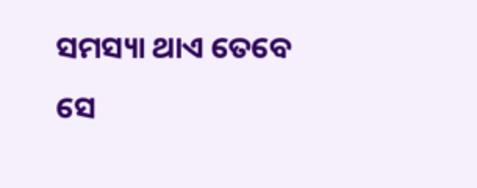ସମସ୍ୟା ଥାଏ ତେବେ ସେ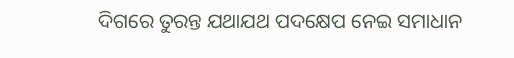ଦିଗରେ ତୁରନ୍ତ ଯଥାଯଥ ପଦକ୍ଷେପ ନେଇ ସମାଧାନ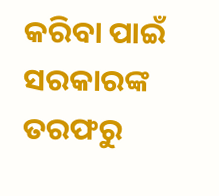କରିବା ପାଇଁ ସରକାରଙ୍କ ତରଫରୁ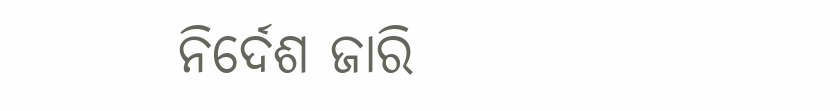ନିର୍ଦେଶ ଜାରି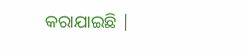କରାଯାଇଛି |